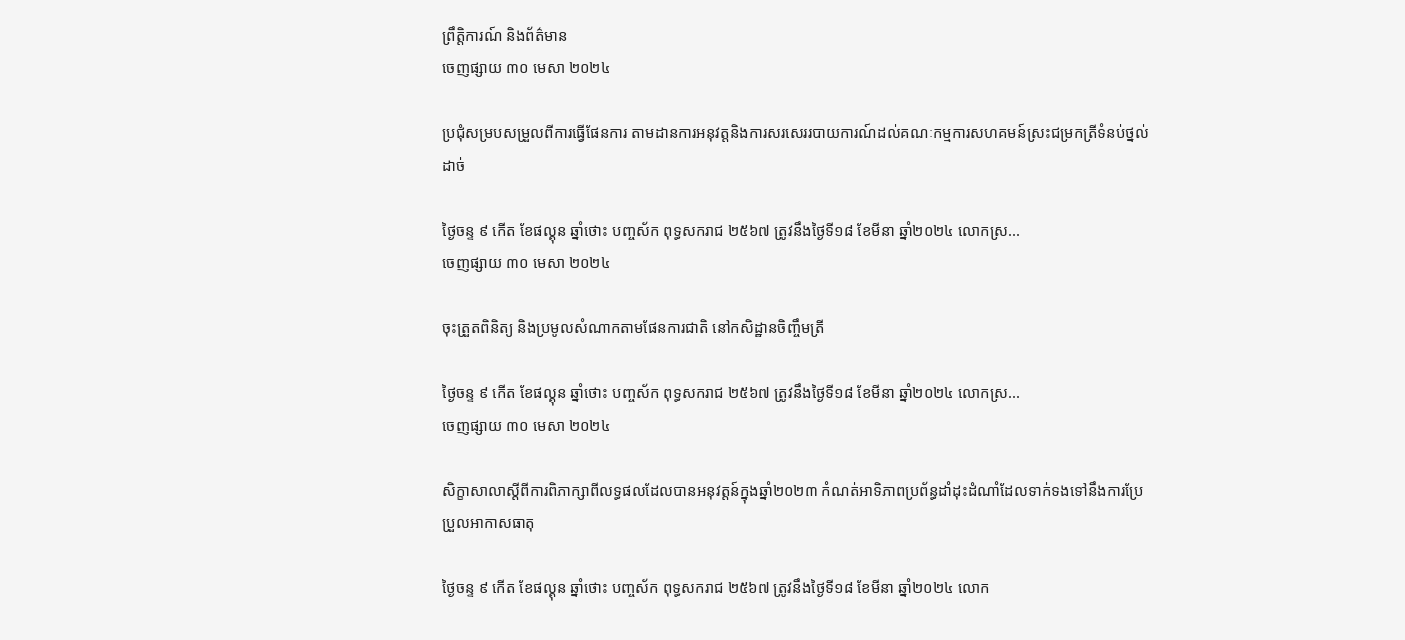ព្រឹត្តិការណ៍ និងព័ត៌មាន
ចេញផ្សាយ ៣០ មេសា ២០២៤

ប្រជុំសម្របសម្រួលពីការធ្វើផែនការ តាមដានការអនុវត្តនិងការសរសេររបាយការណ៍ដល់គណៈកម្មការសហគមន៍ស្រះជម្រកត្រីទំនប់ថ្នល់ដាច់

ថ្ងៃចន្ទ ៩ កើត ខែផល្គុន ឆ្នាំថោះ បញ្ចស័ក ពុទ្ធសករាជ ២៥៦៧ ត្រូវនឹងថ្ងៃទី១៨ ខែមីនា ឆ្នាំ២០២៤ លោកស្រ...
ចេញផ្សាយ ៣០ មេសា ២០២៤

ចុះត្រួតពិនិត្យ និងប្រមូលសំណាកតាមផែនការជាតិ នៅកសិដ្ឋានចិញ្ចឹមត្រី

ថ្ងៃចន្ទ ៩ កើត ខែផល្គុន ឆ្នាំថោះ បញ្ចស័ក ពុទ្ធសករាជ ២៥៦៧ ត្រូវនឹងថ្ងៃទី១៨ ខែមីនា ឆ្នាំ២០២៤ លោកស្រ...
ចេញផ្សាយ ៣០ មេសា ២០២៤

សិក្ខាសាលាស្តីពីការពិភាក្សាពីលទ្ធផលដែលបានអនុវត្តន៍ក្នុងឆ្នាំ២០២៣ កំណត់អាទិភាពប្រព័ន្ធដាំដុះដំណាំដែលទាក់ទងទៅនឹងការប្រែ ប្រួលអាកាសធាតុ

ថ្ងៃចន្ទ ៩ កើត ខែផល្គុន ឆ្នាំថោះ បញ្ចស័ក ពុទ្ធសករាជ ២៥៦៧ ត្រូវនឹងថ្ងៃទី១៨ ខែមីនា ឆ្នាំ២០២៤ លោក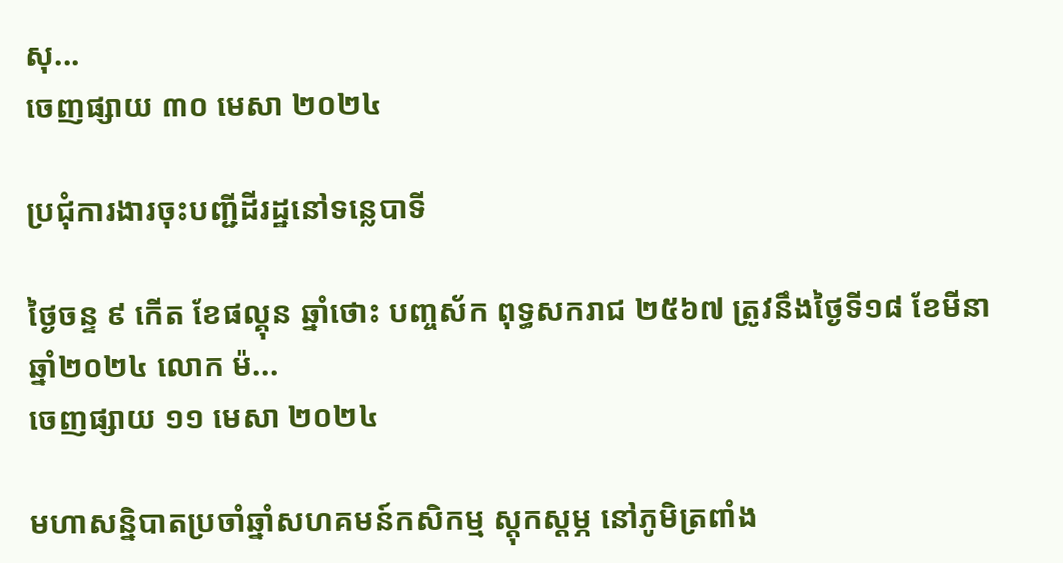សុ...
ចេញផ្សាយ ៣០ មេសា ២០២៤

ប្រជុំការងារចុះបញ្ជីដីរដ្ឋនៅទន្លេបាទី

ថ្ងៃចន្ទ ៩ កើត ខែផល្គុន ឆ្នាំថោះ បញ្ចស័ក ពុទ្ធសករាជ ២៥៦៧ ត្រូវនឹងថ្ងៃទី១៨ ខែមីនា ឆ្នាំ២០២៤ លោក ម៉...
ចេញផ្សាយ ១១ មេសា ២០២៤

មហាសន្និបាតប្រចាំឆ្នាំសហគមន៍កសិកម្ម ស្តុកស្តម្ភ នៅភូមិត្រពាំង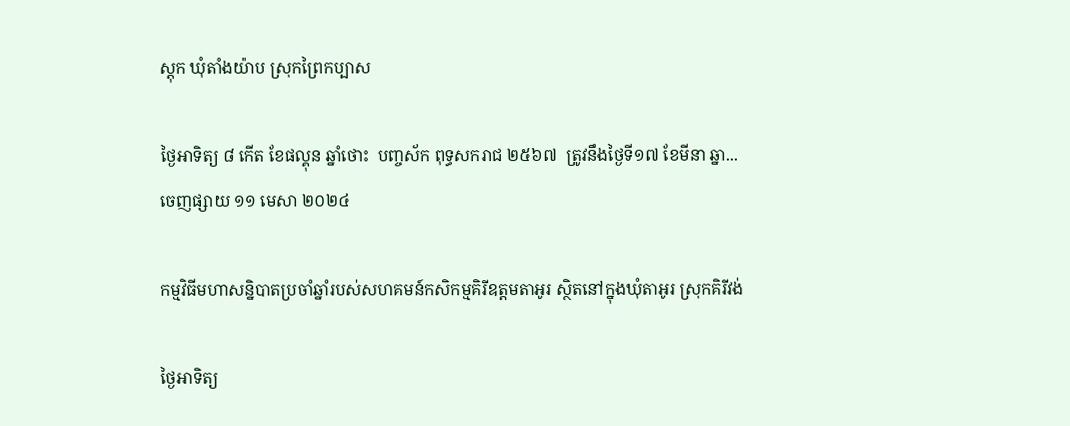ស្តុក ឃុំតាំងយ៉ាប ស្រុកព្រៃកប្បាស

ថ្ងៃអាទិត្យ ៨ កើត ខែផល្គុន ឆ្នាំថោះ  បញ្ចស័ក ពុទ្ធសករាជ ២៥៦៧  ត្រូវនឹងថ្ងៃទី១៧ ខែមីនា ឆ្នា...
ចេញផ្សាយ ១១ មេសា ២០២៤

កម្មវិធីមហាសន្និបាតប្រចាំឆ្នាំរបស់សហគមន៍កសិកម្មគិរីឧត្តមតាអូរ ស្ថិតនៅក្នុងឃុំតាអូរ ស្រុកគិរីវង់

ថ្ងៃអាទិត្យ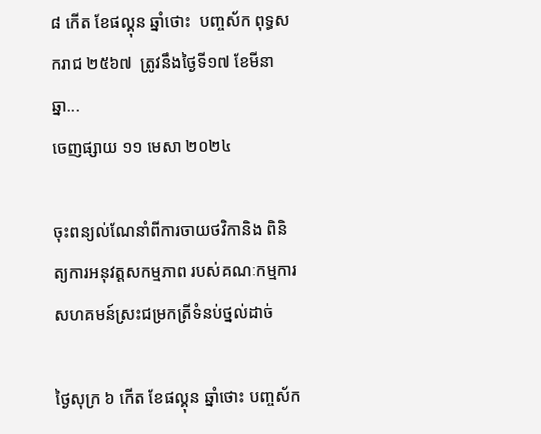៨ កើត ខែផល្គុន ឆ្នាំថោះ  បញ្ចស័ក ពុទ្ធសករាជ ២៥៦៧  ត្រូវនឹងថ្ងៃទី១៧ ខែមីនា ឆ្នា...
ចេញផ្សាយ ១១ មេសា ២០២៤

ចុះពន្យល់ណែនាំពីការចាយថវិកានិង ពិនិត្យការអនុវត្តសកម្មភាព របស់គណៈកម្មការសហគមន៍ស្រះជម្រកត្រីទំនប់ថ្នល់ដាច់

ថ្ងៃសុក្រ ៦ កើត ខែផល្គុន ឆ្នាំថោះ បញ្ចស័ក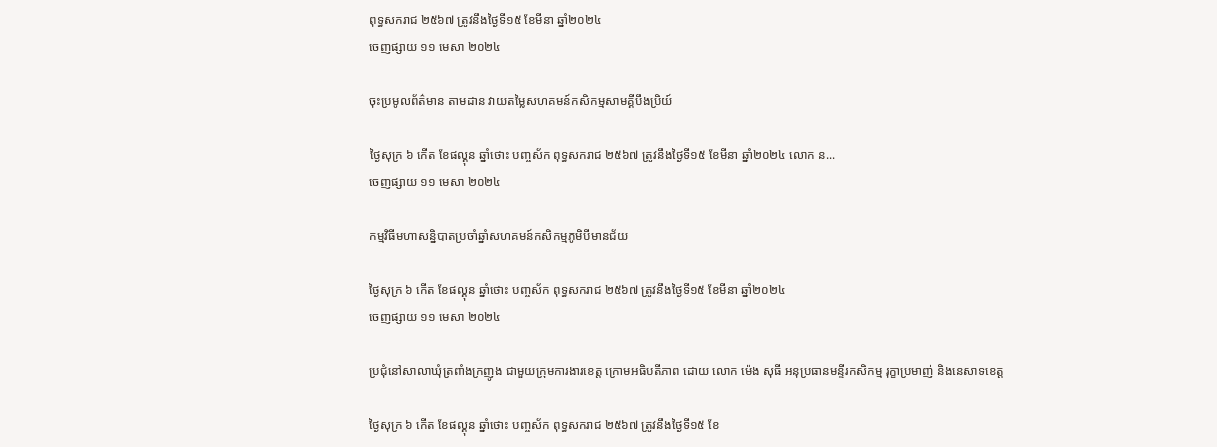ពុទ្ធសករាជ ២៥៦៧ ត្រូវនឹងថ្ងៃទី១៥ ខែមីនា ឆ្នាំ២០២៤
ចេញផ្សាយ ១១ មេសា ២០២៤

ចុះប្រមូលព័ត៌មាន តាមដាន វាយតម្លៃសហគមន៍កសិកម្មសាមគ្គីបឹងប្រិយ៍

ថ្ងៃសុក្រ ៦ កើត ខែផល្គុន ឆ្នាំថោះ បញ្ចស័ក ពុទ្ធសករាជ ២៥៦៧ ត្រូវនឹងថ្ងៃទី១៥ ខែមីនា ឆ្នាំ២០២៤ លោក ន...
ចេញផ្សាយ ១១ មេសា ២០២៤

កម្មវិធីមហាសន្និបាតប្រចាំឆ្នាំសហគមន៍កសិកម្មភូមិបីមានជ័យ

ថ្ងៃសុក្រ ៦ កើត ខែផល្គុន ឆ្នាំថោះ បញ្ចស័ក ពុទ្ធសករាជ ២៥៦៧ ត្រូវនឹងថ្ងៃទី១៥ ខែមីនា ឆ្នាំ២០២៤
ចេញផ្សាយ ១១ មេសា ២០២៤

ប្រជុំនៅសាលាឃុំត្រពាំងក្រញូង ជាមួយក្រុមការងារខេត្ត ក្រោមអធិបតីភាព ដោយ លោក ម៉េង សុធី អនុប្រធានមន្ទីរកសិកម្ម រុក្ខាប្រមាញ់ និងនេសាទខេត្ត

ថ្ងៃសុក្រ ៦ កើត ខែផល្គុន ឆ្នាំថោះ បញ្ចស័ក ពុទ្ធសករាជ ២៥៦៧ ត្រូវនឹងថ្ងៃទី១៥ ខែ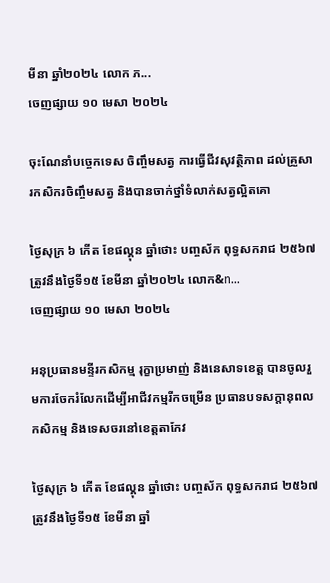មីនា ឆ្នាំ២០២៤ លោក ភ...
ចេញផ្សាយ ១០ មេសា ២០២៤

ចុះណែនាំបច្ចេកទេស ចិញ្ចឹមសត្វ ការធ្វេីជីវសុវត្ថិភាព ដល់គ្រួសារកសិករចិញ្ចឹមសត្វ និងបានចាក់ថ្នាំទំលាក់សត្វល្អិតគោ

ថ្ងៃសុក្រ ៦ កើត ខែផល្គុន ឆ្នាំថោះ បញ្ចស័ក ពុទ្ធសករាជ ២៥៦៧ ត្រូវនឹងថ្ងៃទី១៥ ខែមីនា ឆ្នាំ២០២៤ លោក&n...
ចេញផ្សាយ ១០ មេសា ២០២៤

អនុប្រធានមន្ទីរកសិកម្ម រុក្ខាប្រមាញ់ និងនេសាទខេត្ត បានចូលរួមការចែករំលែកដើម្បីអាជីវកម្មរីកចម្រើន ប្រធានបទសក្តានុពលកសិកម្ម និងទេសចរនៅខេត្តតាកែវ

ថ្ងៃសុក្រ ៦ កើត ខែផល្គុន ឆ្នាំថោះ បញ្ចស័ក ពុទ្ធសករាជ ២៥៦៧ ត្រូវនឹងថ្ងៃទី១៥ ខែមីនា ឆ្នាំ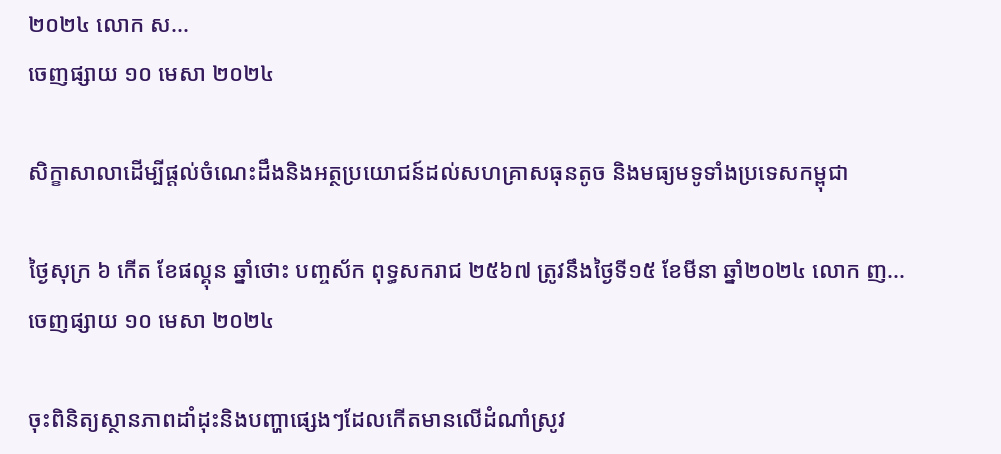២០២៤ លោក ស...
ចេញផ្សាយ ១០ មេសា ២០២៤

សិក្ខាសាលាដើម្បីផ្ដល់ចំណេះដឹងនិងអត្ថប្រយោជន៍ដល់សហគ្រាសធុនតូច និងមធ្យមទូទាំងប្រទេសកម្ពុជា

ថ្ងៃសុក្រ ៦ កើត ខែផល្គុន ឆ្នាំថោះ បញ្ចស័ក ពុទ្ធសករាជ ២៥៦៧ ត្រូវនឹងថ្ងៃទី១៥ ខែមីនា ឆ្នាំ២០២៤ លោក ញ...
ចេញផ្សាយ ១០ មេសា ២០២៤

ចុះពិនិត្យស្ថានភាពដាំដុះនិងបញ្ហាផ្សេងៗដែលកេីតមានលេីដំណាំស្រូវ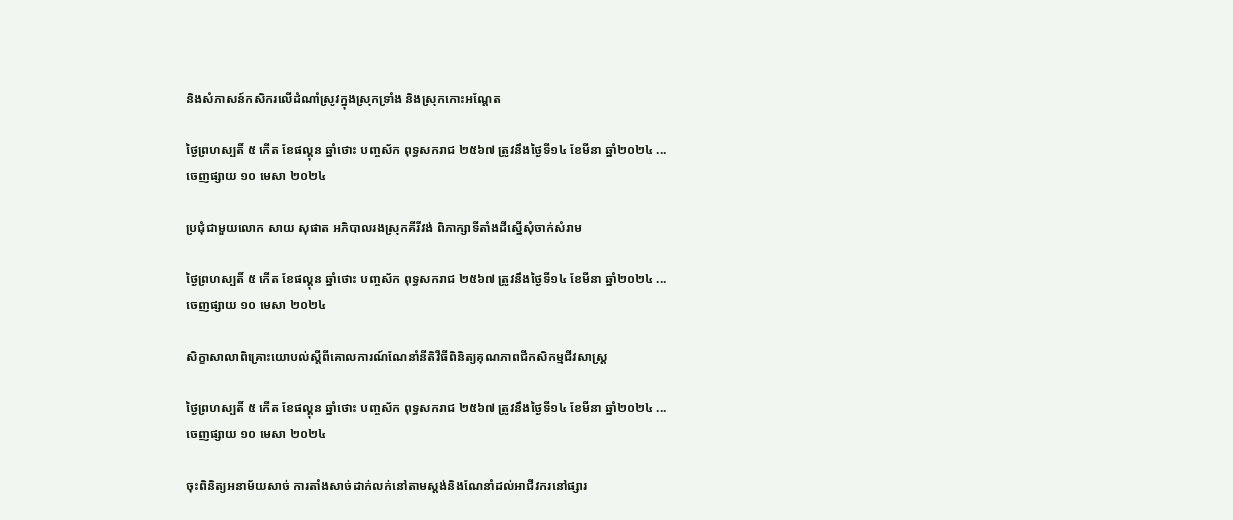និងសំភាសន៍កសិករលេីដំណាំស្រូវក្នុងស្រុកទ្រាំង និងស្រុកកោះអណ្តែត

ថ្ងៃព្រហស្បតិ៍ ៥ កើត ខែផល្គុន ឆ្នាំថោះ បញ្ចស័ក ពុទ្ធសករាជ ២៥៦៧ ត្រូវនឹងថ្ងៃទី១៤ ខែមីនា ឆ្នាំ២០២៤ ...
ចេញផ្សាយ ១០ មេសា ២០២៤

ប្រជុំជាមួយលោក សាយ សុផាត អភិបាលរងស្រុកគីរីវង់ ពិភាក្សាទីតាំងដីស្នើសុំចាក់សំរាម

ថ្ងៃព្រហស្បតិ៍ ៥ កើត ខែផល្គុន ឆ្នាំថោះ បញ្ចស័ក ពុទ្ធសករាជ ២៥៦៧ ត្រូវនឹងថ្ងៃទី១៤ ខែមីនា ឆ្នាំ២០២៤ ...
ចេញផ្សាយ ១០ មេសា ២០២៤

សិក្ខាសាលាពិគ្រោះយោបល់ស្ដីពីគោលការណ៍ណែនាំនីតិវីធីពិនិត្យគុណភាពជីកសិកម្មជីវសាស្រ្ត

ថ្ងៃព្រហស្បតិ៍ ៥ កើត ខែផល្គុន ឆ្នាំថោះ បញ្ចស័ក ពុទ្ធសករាជ ២៥៦៧ ត្រូវនឹងថ្ងៃទី១៤ ខែមីនា ឆ្នាំ២០២៤ ...
ចេញផ្សាយ ១០ មេសា ២០២៤

ចុះពិនិត្យអនាម័យសាច់ ការតាំងសាច់ដាក់លក់នៅតាមស្តង់និងណែនាំដល់អាជីវករនៅផ្សារ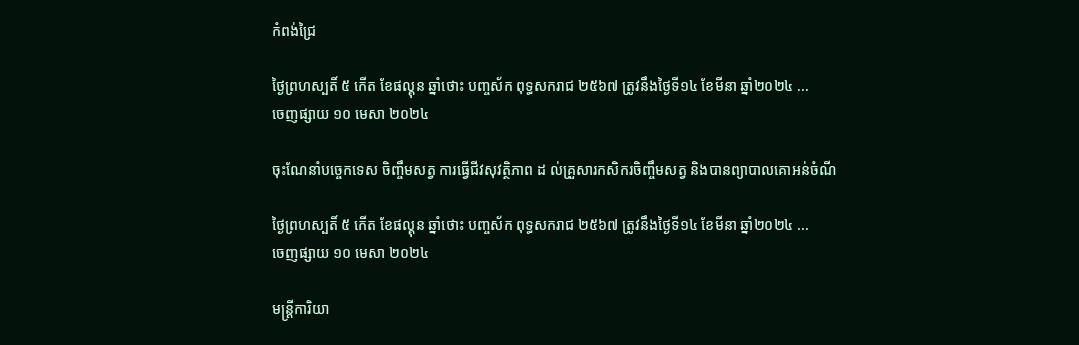កំពង់ជ្រៃ

ថ្ងៃព្រហស្បតិ៍ ៥ កើត ខែផល្គុន ឆ្នាំថោះ បញ្ចស័ក ពុទ្ធសករាជ ២៥៦៧ ត្រូវនឹងថ្ងៃទី១៤ ខែមីនា ឆ្នាំ២០២៤ ...
ចេញផ្សាយ ១០ មេសា ២០២៤

ចុះណែនាំបច្ចេកទេស ចិញ្ចឹមសត្វ ការធ្វេីជីវសុវត្ថិភាព ដ ល់គ្រួសារកសិករចិញ្ចឹមសត្វ និងបានព្យាបាលគោអន់ចំណី

ថ្ងៃព្រហស្បតិ៍ ៥ កើត ខែផល្គុន ឆ្នាំថោះ បញ្ចស័ក ពុទ្ធសករាជ ២៥៦៧ ត្រូវនឹងថ្ងៃទី១៤ ខែមីនា ឆ្នាំ២០២៤ ...
ចេញផ្សាយ ១០ មេសា ២០២៤

មន្រ្តីការិយា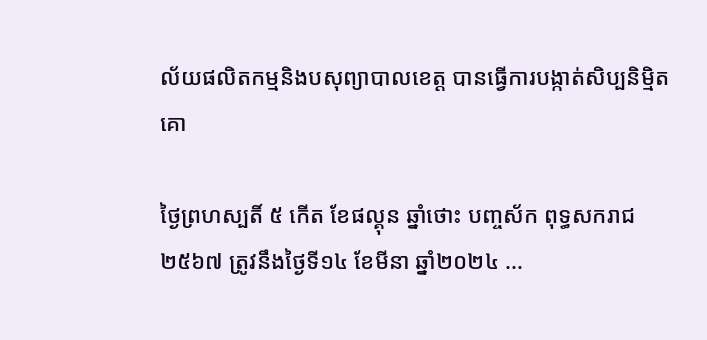ល័យផលិតកម្មនិងបសុព្យាបាលខេត្ត បានធ្វេីការបង្កាត់សិប្បនិមិ្មតគោ

ថ្ងៃព្រហស្បតិ៍ ៥ កើត ខែផល្គុន ឆ្នាំថោះ បញ្ចស័ក ពុទ្ធសករាជ ២៥៦៧ ត្រូវនឹងថ្ងៃទី១៤ ខែមីនា ឆ្នាំ២០២៤ ...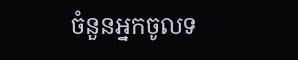ចំនួនអ្នកចូលទ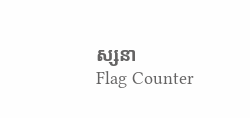ស្សនា
Flag Counter